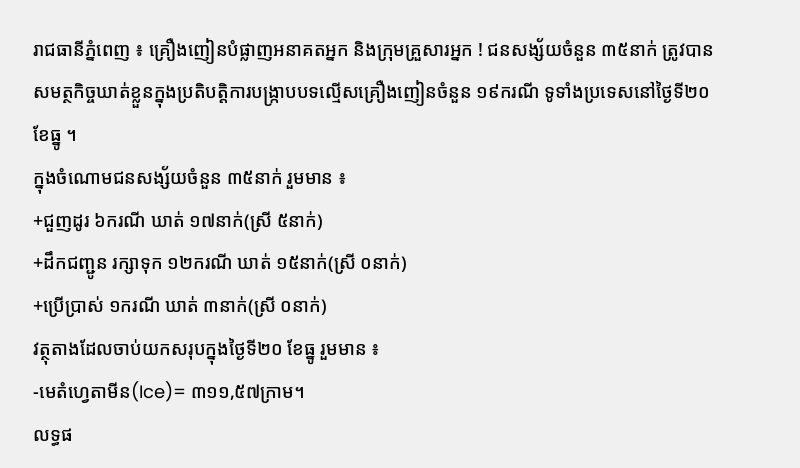រាជធានីភ្នំពេញ ៖ គ្រឿងញៀនបំផ្លាញអនាគតអ្នក និងក្រុមគ្រួសារអ្នក ! ជនសង្ស័យចំនួន ៣៥នាក់ ត្រូវបានសមត្ថកិច្ចឃាត់ខ្លួនក្នុងប្រតិបត្តិការបង្ក្រាបបទល្មើសគ្រឿងញៀនចំនួន ១៩ករណី ទូទាំងប្រទេសនៅថ្ងៃទី២០ ខែធ្នូ ។
ក្នុងចំណោមជនសង្ស័យចំនួន ៣៥នាក់ រួមមាន ៖
+ជួញដូរ ៦ករណី ឃាត់ ១៧នាក់(ស្រី ៥នាក់)
+ដឹកជញ្ជូន រក្សាទុក ១២ករណី ឃាត់ ១៥នាក់(ស្រី ០នាក់)
+ប្រើប្រាស់ ១ករណី ឃាត់ ៣នាក់(ស្រី ០នាក់)
វត្ថុតាងដែលចាប់យកសរុបក្នុងថ្ងៃទី២០ ខែធ្នូ រួមមាន ៖
-មេតំហ្វេតាមីន(Ice)= ៣១១,៥៧ក្រាម។
លទ្ធផ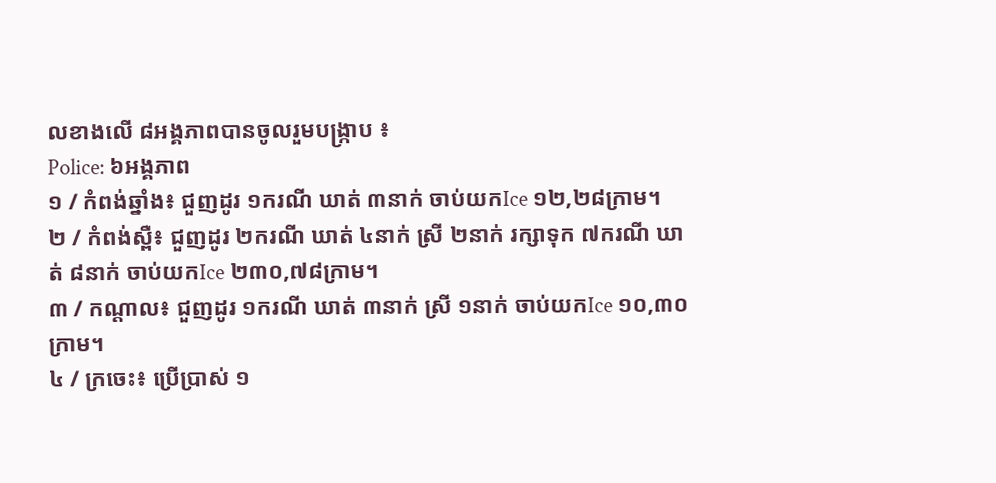លខាងលើ ៨អង្គភាពបានចូលរួមបង្ក្រាប ៖
Police: ៦អង្គភាព
១ / កំពង់ឆ្នាំង៖ ជួញដូរ ១ករណី ឃាត់ ៣នាក់ ចាប់យកIce ១២,២៨ក្រាម។
២ / កំពង់ស្ពឺ៖ ជួញដូរ ២ករណី ឃាត់ ៤នាក់ ស្រី ២នាក់ រក្សាទុក ៧ករណី ឃាត់ ៨នាក់ ចាប់យកIce ២៣០,៧៨ក្រាម។
៣ / កណ្តាល៖ ជួញដូរ ១ករណី ឃាត់ ៣នាក់ ស្រី ១នាក់ ចាប់យកIce ១០,៣០ក្រាម។
៤ / ក្រចេះ៖ ប្រើប្រាស់ ១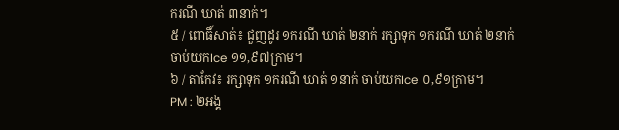ករណី ឃាត់ ៣នាក់។
៥ / ពោធិ៍សាត់៖ ជួញដូរ ១ករណី ឃាត់ ២នាក់ រក្សាទុក ១ករណី ឃាត់ ២នាក់ ចាប់យកIce ១១,៩៧ក្រាម។
៦ / តាកែវ៖ រក្សាទុក ១ករណី ឃាត់ ១នាក់ ចាប់យកIce ០,៩១ក្រាម។
PM : ២អង្គ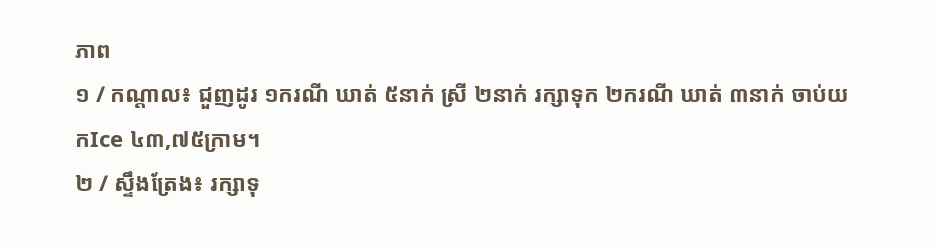ភាព
១ / កណ្តាល៖ ជួញដូរ ១ករណី ឃាត់ ៥នាក់ ស្រី ២នាក់ រក្សាទុក ២ករណី ឃាត់ ៣នាក់ ចាប់យកIce ៤៣,៧៥ក្រាម។
២ / ស្ទឹងត្រែង៖ រក្សាទុ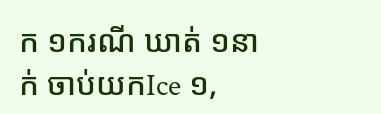ក ១ករណី ឃាត់ ១នាក់ ចាប់យកIce ១,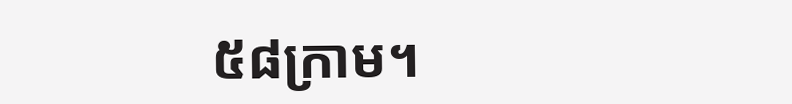៥៨ក្រាម។